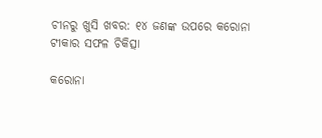ଚୀନରୁ ଖୁସି ଖବର: ୧୪ ଜଣଙ୍କ ଉପରେ କରୋନା ଟୀକାର ସଫଳ ଚିକିତ୍ସା

କରୋନା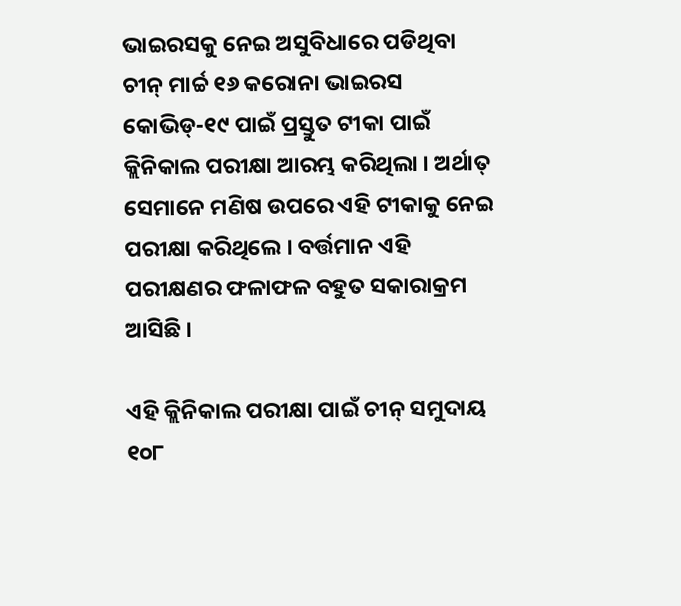ଭାଇରସକୁ ନେଇ ଅସୁବିଧାରେ ପଡିଥିବା ଚୀନ୍ ମାର୍ଚ୍ଚ ୧୬ କରୋନା ଭାଇରସ କୋଭିଡ୍-୧୯ ପାଇଁ ପ୍ରସ୍ତୁତ ଟୀକା ପାଇଁ କ୍ଲିନିକାଲ ପରୀକ୍ଷା ଆରମ୍ଭ କରିଥିଲା । ଅର୍ଥାତ୍ ସେମାନେ ମଣିଷ ଉପରେ ଏହି ଟୀକାକୁ ନେଇ ପରୀକ୍ଷା କରିଥିଲେ । ବର୍ତ୍ତମାନ ଏହି ପରୀକ୍ଷଣର ଫଳାଫଳ ବହୁତ ସକାରାକ୍ରମ ଆସିଛି ।

ଏହି କ୍ଲିନିକାଲ ପରୀକ୍ଷା ପାଇଁ ଚୀନ୍ ସମୁଦାୟ ୧୦୮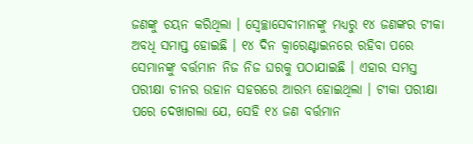ଜଣଙ୍କୁ ଚୟନ କରିଥିଲା । ସ୍ୱେଚ୍ଛାସେବୀମାନଙ୍କୁ ମଧ୍ୟରୁ ୧୪ ଜଣଙ୍କର ଟୀକା ଅବଧି ସମାପ୍ତ ହୋଇଛି । ୧୪ ଦିନ କ୍ୱାରେଣ୍ଟାଇନରେ ରହିବା ପରେ ସେମାନଙ୍କୁ ବର୍ତ୍ତମାନ ନିଜ ନିଜ ଘରକୁ ପଠାଯାଇଛି । ଏହାର ସମସ୍ତ ପରୀକ୍ଷା ଚୀନର ଉହାନ ସହରରେ ଆରମ୍ଭ ହୋଇଥିଲା । ଟୀକା ପରୀକ୍ଷା ପରେ ଦେଖାଗଲା ଯେ, ସେହି ୧୪ ଜଣ ବର୍ତ୍ତମାନ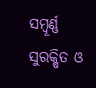ସମ୍ବୂର୍ଣ୍ଣ ସୁରକ୍ଷିତ ଓ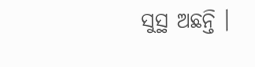ସୁସ୍ଥ ଅଛନ୍ତି ।